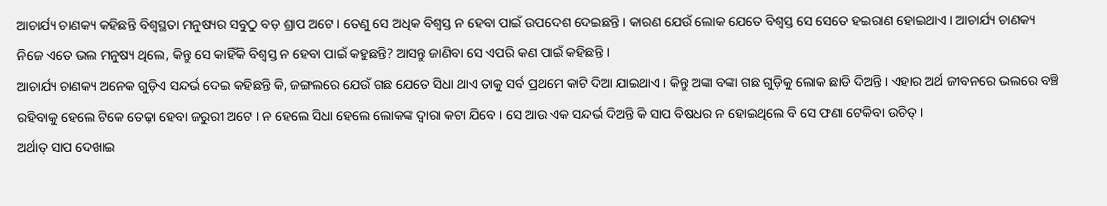ଆଚାର୍ଯ୍ୟ ଚାଣକ୍ୟ କହିଛନ୍ତି ବିଶ୍ଵସ୍ଥତା ମନୁଷ୍ୟର ସବୁଠୁ ବଡ଼ ଶ୍ରାପ ଅଟେ । ତେଣୁ ସେ ଅଧିକ ବିଶ୍ଵସ୍ତ ନ ହେବା ପାଇଁ ଉପଦେଶ ଦେଇଛନ୍ତି । କାରଣ ଯେଉଁ ଲୋକ ଯେତେ ବିଶ୍ଵସ୍ତ ସେ ସେତେ ହଇରାଣ ହୋଇଥାଏ । ଆଚାର୍ଯ୍ୟ ଚାଣକ୍ୟ ନିଜେ ଏତେ ଭଲ ମନୁଷ୍ୟ ଥିଲେ, କିନ୍ତୁ ସେ କାହିଁକି ବିଶ୍ଵସ୍ତ ନ ହେବା ପାଇଁ କହୁଛନ୍ତି? ଆସନ୍ତୁ ଜାଣିବା ସେ ଏପରି କଣ ପାଇଁ କହିଛନ୍ତି ।
ଆଚାର୍ଯ୍ୟ ଚାଣକ୍ୟ ଅନେକ ଗୁଡ଼ିଏ ସନ୍ଦର୍ଭ ଦେଇ କହିଛନ୍ତି କି, ଜଙ୍ଗଲରେ ଯେଉଁ ଗଛ ଯେତେ ସିଧା ଥାଏ ତାକୁ ସର୍ବ ପ୍ରଥମେ କାଟି ଦିଆ ଯାଇଥାଏ । କିନ୍ତୁ ଅଙ୍କା ବଙ୍କା ଗଛ ଗୁଡ଼ିକୁ ଲୋକ ଛାଡି ଦିଅନ୍ତି । ଏହାର ଅର୍ଥ ଜୀବନରେ ଭଲରେ ବଞ୍ଚି ରହିବାକୁ ହେଲେ ଟିକେ ତେଢ଼ା ହେବା ଜରୁରୀ ଅଟେ । ନ ହେଲେ ସିଧା ହେଲେ ଲୋକଙ୍କ ଦ୍ଵାରା କଟା ଯିବେ । ସେ ଆଉ ଏକ ସନ୍ଦର୍ଭ ଦିଅନ୍ତି କି ସାପ ବିଷଧର ନ ହୋଇଥିଲେ ବି ସେ ଫଣା ଟେକିବା ଉଚିତ୍ ।
ଅର୍ଥାତ୍ ସାପ ଦେଖାଇ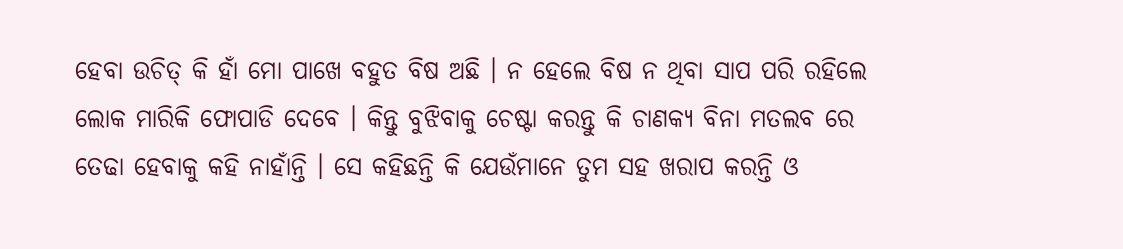ହେବା ଉଚିତ୍ କି ହାଁ ମୋ ପାଖେ ବହୁତ ବିଷ ଅଛି । ନ ହେଲେ ବିଷ ନ ଥିବା ସାପ ପରି ରହିଲେ ଲୋକ ମାରିକି ଫୋପାଡି ଦେବେ । କିନ୍ତୁ ବୁଝିବାକୁ ଚେଷ୍ଟା କରନ୍ତୁ କି ଚାଣକ୍ୟ ବିନା ମତଲବ ରେ ତେଢା ହେବାକୁ କହି ନାହାଁନ୍ତି । ସେ କହିଛନ୍ତି କି ଯେଉଁମାନେ ତୁମ ସହ ଖରାପ କରନ୍ତି ଓ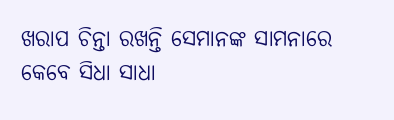ଖରାପ ଚିନ୍ତା ରଖନ୍ତି ସେମାନଙ୍କ ସାମନାରେ କେବେ ସିଧା ସାଧା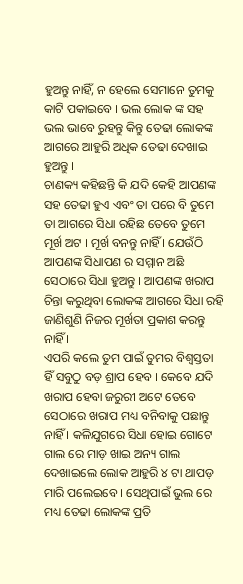ହୁଅନ୍ତୁ ନାହିଁ, ନ ହେଲେ ସେମାନେ ତୁମକୁ କାଟି ପକାଇବେ । ଭଲ ଲୋକ ଙ୍କ ସହ ଭଲ ଭାବେ ରୁହନ୍ତୁ କିନ୍ତୁ ତେଢା ଲୋକଙ୍କ ଆଗରେ ଆହୁରି ଅଧିକ ତେଢା ଦେଖାଇ ହୁଅନ୍ତୁ ।
ଚାଣକ୍ୟ କହିଛନ୍ତି କି ଯଦି କେହି ଆପଣଙ୍କ ସହ ତେଢା ହୁଏ ଏବଂ ତା ପରେ ବି ତୁମେ ତା ଆଗରେ ସିଧା ରହିଛ ତେବେ ତୁମେ ମୂର୍ଖ ଅଟ । ମୂର୍ଖ ବନନ୍ତୁ ନାହିଁ । ଯେଉଁଠି ଆପଣଙ୍କ ସିଧାପଣ ର ସମ୍ମାନ ଅଛି ସେଠାରେ ସିଧା ହୁଅନ୍ତୁ । ଆପଣଙ୍କ ଖରାପ ଚିନ୍ତା କରୁଥିବା ଲୋକଙ୍କ ଆଗରେ ସିଧା ରହି ଜାଣିଶୁଣି ନିଜର ମୂର୍ଖତା ପ୍ରକାଶ କରନ୍ତୁ ନାହିଁ ।
ଏପରି କଲେ ତୁମ ପାଇଁ ତୁମର ବିଶ୍ଵସ୍ତତା ହିଁ ସବୁଠୁ ବଡ଼ ଶ୍ରାପ ହେବ । କେବେ ଯଦି ଖରାପ ହେବା ଜରୁରୀ ଅଟେ ତେବେ ସେଠାରେ ଖରାପ ମଧ୍ୟ ବନିବାକୁ ପଛାନ୍ତୁ ନାହିଁ । କଳିଯୁଗରେ ସିଧା ହୋଇ ଗୋଟେ ଗାଲ ରେ ମାଡ଼ ଖାଇ ଅନ୍ୟ ଗାଲ ଦେଖାଇଲେ ଲୋକ ଆହୁରି ୪ ଟା ଥାପଡ଼ ମାରି ପଲେଇବେ । ସେଥିପାଇଁ ଭୁଲ ରେ ମଧ୍ୟ ତେଢା ଲୋକଙ୍କ ପ୍ରତି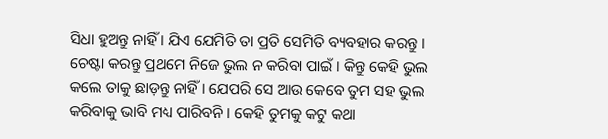ସିଧା ହୁଅନ୍ତୁ ନାହିଁ । ଯିଏ ଯେମିତି ତା ପ୍ରତି ସେମିତି ବ୍ୟବହାର କରନ୍ତୁ ।
ଚେଷ୍ଟା କରନ୍ତୁ ପ୍ରଥମେ ନିଜେ ଭୁଲ ନ କରିବା ପାଇଁ । କିନ୍ତୁ କେହି ଭୁଲ କଲେ ତାକୁ ଛାଡ଼ନ୍ତୁ ନାହିଁ । ଯେପରି ସେ ଆଉ କେବେ ତୁମ ସହ ଭୁଲ କରିବାକୁ ଭାବି ମଧ୍ୟ ପାରିବନି । କେହି ତୁମକୁ କଟୁ କଥା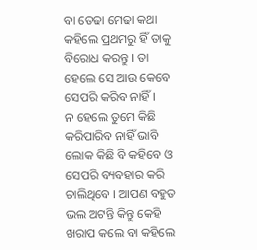ବା ତେଢା ମେଢା କଥା କହିଲେ ପ୍ରଥମରୁ ହିଁ ତାକୁ ବିରୋଧ କରନ୍ତୁ । ତା ହେଲେ ସେ ଆଉ କେବେ ସେପରି କରିବ ନାହିଁ ।
ନ ହେଲେ ତୁମେ କିଛି କରିପାରିବ ନାହିଁ ଭାବି ଲୋକ କିଛି ବି କହିବେ ଓ ସେପରି ବ୍ୟବହାର କରି ଚାଲିଥିବେ । ଆପଣ ବହୁତ ଭଲ ଅଟନ୍ତି କିନ୍ତୁ କେହି ଖରାପ କଲେ ବା କହିଲେ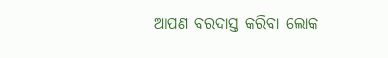ଆପଣ ବରଦାସ୍ତ କରିବା ଲୋକ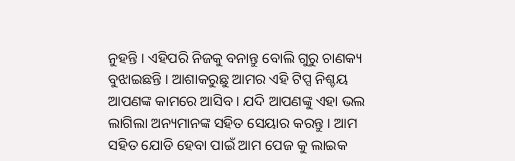ନୁହନ୍ତି । ଏହିପରି ନିଜକୁ ବନାନ୍ତୁ ବୋଲି ଗୁରୁ ଚାଣକ୍ୟ ବୁଝାଇଛନ୍ତି । ଆଶାକରୁଛୁ ଆମର ଏହି ଟିପ୍ସ ନିଶ୍ଚୟ ଆପଣଙ୍କ କାମରେ ଆସିବ । ଯଦି ଆପଣଙ୍କୁ ଏହା ଭଲ ଲାଗିଲା ଅନ୍ୟମାନଙ୍କ ସହିତ ସେୟାର କରନ୍ତୁ । ଆମ ସହିତ ଯୋଡି ହେବା ପାଇଁ ଆମ ପେଜ କୁ ଲାଇକ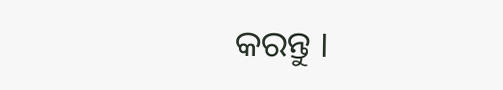କରନ୍ତୁ ।